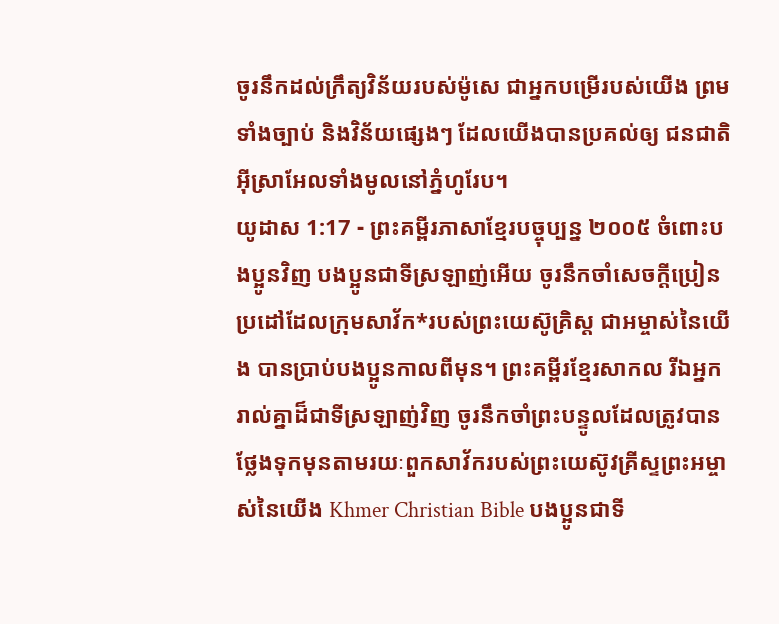ចូរនឹកដល់ក្រឹត្យវិន័យរបស់ម៉ូសេ ជាអ្នកបម្រើរបស់យើង ព្រមទាំងច្បាប់ និងវិន័យផ្សេងៗ ដែលយើងបានប្រគល់ឲ្យ ជនជាតិអ៊ីស្រាអែលទាំងមូលនៅភ្នំហូរែប។
យូដាស 1:17 - ព្រះគម្ពីរភាសាខ្មែរបច្ចុប្បន្ន ២០០៥ ចំពោះបងប្អូនវិញ បងប្អូនជាទីស្រឡាញ់អើយ ចូរនឹកចាំសេចក្ដីប្រៀនប្រដៅដែលក្រុមសាវ័ក*របស់ព្រះយេស៊ូគ្រិស្ត ជាអម្ចាស់នៃយើង បានប្រាប់បងប្អូនកាលពីមុន។ ព្រះគម្ពីរខ្មែរសាកល រីឯអ្នករាល់គ្នាដ៏ជាទីស្រឡាញ់វិញ ចូរនឹកចាំព្រះបន្ទូលដែលត្រូវបានថ្លែងទុកមុនតាមរយៈពួកសាវ័ករបស់ព្រះយេស៊ូវគ្រីស្ទព្រះអម្ចាស់នៃយើង Khmer Christian Bible បងប្អូនជាទី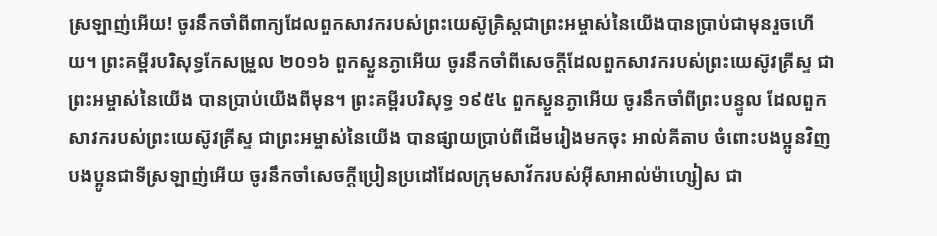ស្រឡាញ់អើយ! ចូរនឹកចាំពីពាក្យដែលពួកសាវករបស់ព្រះយេស៊ូគ្រិស្ដជាព្រះអម្ចាស់នៃយើងបានប្រាប់ជាមុនរួចហើយ។ ព្រះគម្ពីរបរិសុទ្ធកែសម្រួល ២០១៦ ពួកស្ងួនភ្ងាអើយ ចូរនឹកចាំពីសេចក្ដីដែលពួកសាវករបស់ព្រះយេស៊ូវគ្រីស្ទ ជាព្រះអម្ចាស់នៃយើង បានប្រាប់យើងពីមុន។ ព្រះគម្ពីរបរិសុទ្ធ ១៩៥៤ ពួកស្ងួនភ្ងាអើយ ចូរនឹកចាំពីព្រះបន្ទូល ដែលពួកសាវករបស់ព្រះយេស៊ូវគ្រីស្ទ ជាព្រះអម្ចាស់នៃយើង បានផ្សាយប្រាប់ពីដើមរៀងមកចុះ អាល់គីតាប ចំពោះបងប្អូនវិញ បងប្អូនជាទីស្រឡាញ់អើយ ចូរនឹកចាំសេចក្ដីប្រៀនប្រដៅដែលក្រុមសាវ័ករបស់អ៊ីសាអាល់ម៉ាហ្សៀស ជា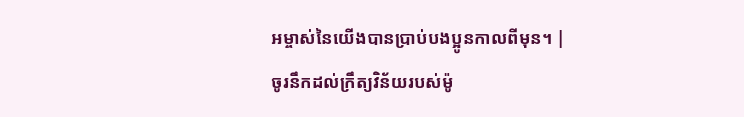អម្ចាស់នៃយើងបានប្រាប់បងប្អូនកាលពីមុន។ |
ចូរនឹកដល់ក្រឹត្យវិន័យរបស់ម៉ូ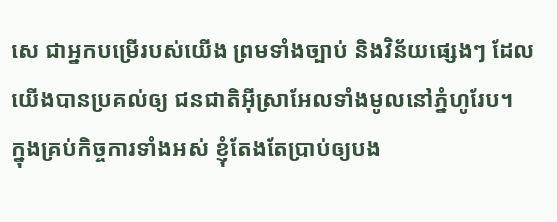សេ ជាអ្នកបម្រើរបស់យើង ព្រមទាំងច្បាប់ និងវិន័យផ្សេងៗ ដែលយើងបានប្រគល់ឲ្យ ជនជាតិអ៊ីស្រាអែលទាំងមូលនៅភ្នំហូរែប។
ក្នុងគ្រប់កិច្ចការទាំងអស់ ខ្ញុំតែងតែប្រាប់ឲ្យបង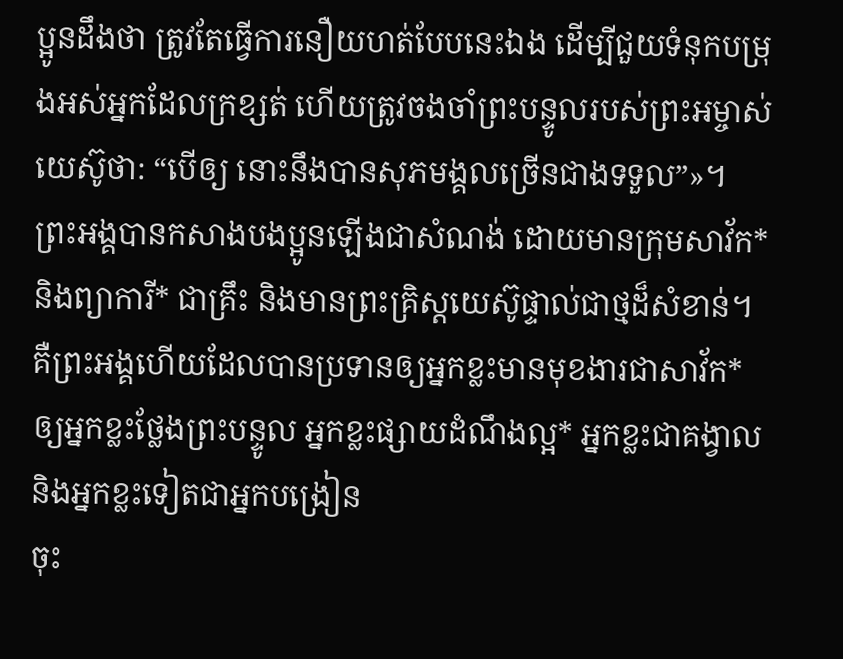ប្អូនដឹងថា ត្រូវតែធ្វើការនឿយហត់បែបនេះឯង ដើម្បីជួយទំនុកបម្រុងអស់អ្នកដែលក្រខ្សត់ ហើយត្រូវចងចាំព្រះបន្ទូលរបស់ព្រះអម្ចាស់យេស៊ូថា: “បើឲ្យ នោះនឹងបានសុភមង្គលច្រើនជាងទទួល”»។
ព្រះអង្គបានកសាងបងប្អូនឡើងជាសំណង់ ដោយមានក្រុមសាវ័ក* និងព្យាការី* ជាគ្រឹះ និងមានព្រះគ្រិស្តយេស៊ូផ្ទាល់ជាថ្មដ៏សំខាន់។
គឺព្រះអង្គហើយដែលបានប្រទានឲ្យអ្នកខ្លះមានមុខងារជាសាវ័ក* ឲ្យអ្នកខ្លះថ្លែងព្រះបន្ទូល អ្នកខ្លះផ្សាយដំណឹងល្អ* អ្នកខ្លះជាគង្វាល និងអ្នកខ្លះទៀតជាអ្នកបង្រៀន
ចុះ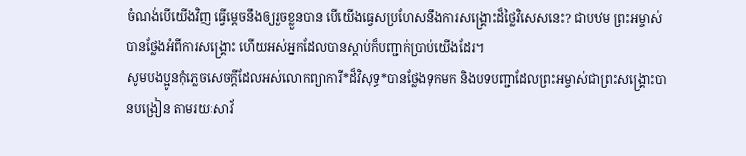ចំណង់បើយើងវិញ ធ្វើម្ដេចនឹងឲ្យរួចខ្លួនបាន បើយើងធ្វេសប្រហែសនឹងការសង្គ្រោះដ៏ថ្លៃវិសេសនេះ? ជាបឋម ព្រះអម្ចាស់បានថ្លែងអំពីការសង្គ្រោះ ហើយអស់អ្នកដែលបានស្ដាប់ក៏បញ្ជាក់ប្រាប់យើងដែរ។
សូមបងប្អូនកុំភ្លេចសេចក្ដីដែលអស់លោកព្យាការី*ដ៏វិសុទ្ធ*បានថ្លែងទុកមក និងបទបញ្ជាដែលព្រះអម្ចាស់ជាព្រះសង្គ្រោះបានបង្រៀន តាមរយៈសាវ័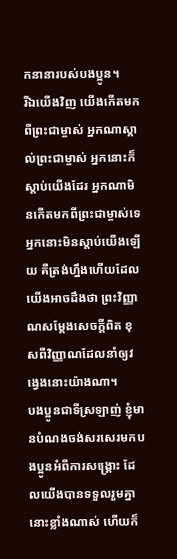កនានារបស់បងប្អូន។
រីឯយើងវិញ យើងកើតមកពីព្រះជាម្ចាស់ អ្នកណាស្គាល់ព្រះជាម្ចាស់ អ្នកនោះក៏ស្ដាប់យើងដែរ អ្នកណាមិនកើតមកពីព្រះជាម្ចាស់ទេ អ្នកនោះមិនស្ដាប់យើងឡើយ គឺត្រង់ហ្នឹងហើយដែលយើងអាចដឹងថា ព្រះវិញ្ញាណសម្តែងសេចក្ដីពិត ខុសពីវិញ្ញាណដែលនាំឲ្យវង្វេងនោះយ៉ាងណា។
បងប្អូនជាទីស្រឡាញ់ ខ្ញុំមានបំណងចង់សរសេរមកបងប្អូនអំពីការសង្គ្រោះ ដែលយើងបានទទួលរួមគ្នានោះខ្លាំងណាស់ ហើយក៏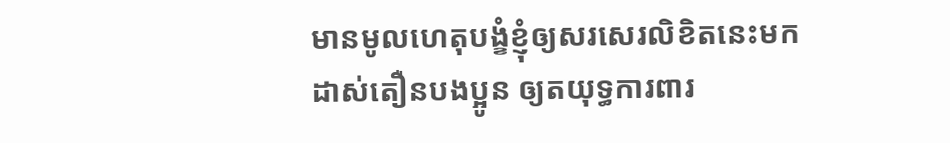មានមូលហេតុបង្ខំខ្ញុំឲ្យសរសេរលិខិតនេះមកដាស់តឿនបងប្អូន ឲ្យតយុទ្ធការពារ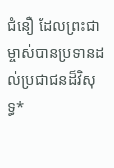ជំនឿ ដែលព្រះជាម្ចាស់បានប្រទានដល់ប្រជាជនដ៏វិសុទ្ធ*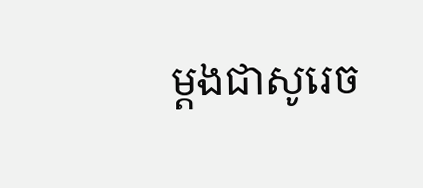ម្ដងជាសូរេច